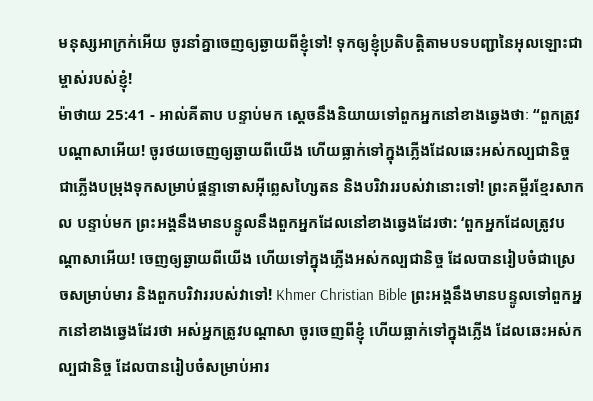មនុស្សអាក្រក់អើយ ចូរនាំគ្នាចេញឲ្យឆ្ងាយពីខ្ញុំទៅ! ទុកឲ្យខ្ញុំប្រតិបត្តិតាមបទបញ្ជានៃអុលឡោះជាម្ចាស់របស់ខ្ញុំ!
ម៉ាថាយ 25:41 - អាល់គីតាប បន្ទាប់មក ស្តេចនឹងនិយាយទៅពួកអ្នកនៅខាងឆ្វេងថាៈ “ពួកត្រូវបណ្ដាសាអើយ! ចូរថយចេញឲ្យឆ្ងាយពីយើង ហើយធ្លាក់ទៅក្នុងភ្លើងដែលឆេះអស់កល្បជានិច្ច ជាភ្លើងបម្រុងទុកសម្រាប់ផ្ដន្ទាទោសអ៊ីព្លេសហ្សៃតន និងបរិវាររបស់វានោះទៅ! ព្រះគម្ពីរខ្មែរសាកល បន្ទាប់មក ព្រះអង្គនឹងមានបន្ទូលនឹងពួកអ្នកដែលនៅខាងឆ្វេងដែរថា: ‘ពួកអ្នកដែលត្រូវបណ្ដាសាអើយ! ចេញឲ្យឆ្ងាយពីយើង ហើយទៅក្នុងភ្លើងអស់កល្បជានិច្ច ដែលបានរៀបចំជាស្រេចសម្រាប់មារ និងពួកបរិវាររបស់វាទៅ! Khmer Christian Bible ព្រះអង្គនឹងមានបន្ទូលទៅពួកអ្នកនៅខាងឆ្វេងដែរថា អស់អ្នកត្រូវបណ្ដាសា ចូរចេញពីខ្ញុំ ហើយធ្លាក់ទៅក្នុងភ្លើង ដែលឆេះអស់កល្បជានិច្ច ដែលបានរៀបចំសម្រាប់អារ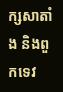ក្សសាតាំង និងពួកទេវ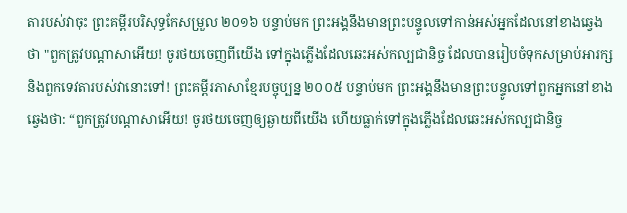តារបស់វាចុះ ព្រះគម្ពីរបរិសុទ្ធកែសម្រួល ២០១៦ បន្ទាប់មក ព្រះអង្គនឹងមានព្រះបន្ទូលទៅកាន់អស់អ្នកដែលនៅខាងឆ្វេងថា "ពួកត្រូវបណ្តាសាអើយ! ចូរថយចេញពីយើង ទៅក្នុងភ្លើងដែលឆេះអស់កល្បជានិច្ច ដែលបានរៀបចំទុកសម្រាប់អារក្ស និងពួកទេវតារបស់វានោះទៅ! ព្រះគម្ពីរភាសាខ្មែរបច្ចុប្បន្ន ២០០៥ បន្ទាប់មក ព្រះអង្គនឹងមានព្រះបន្ទូលទៅពួកអ្នកនៅខាងឆ្វេងថា: “ពួកត្រូវបណ្ដាសាអើយ! ចូរថយចេញឲ្យឆ្ងាយពីយើង ហើយធ្លាក់ទៅក្នុងភ្លើងដែលឆេះអស់កល្បជានិច្ច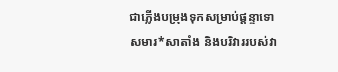ជាភ្លើងបម្រុងទុកសម្រាប់ផ្ដន្ទាទោសមារ*សាតាំង និងបរិវាររបស់វា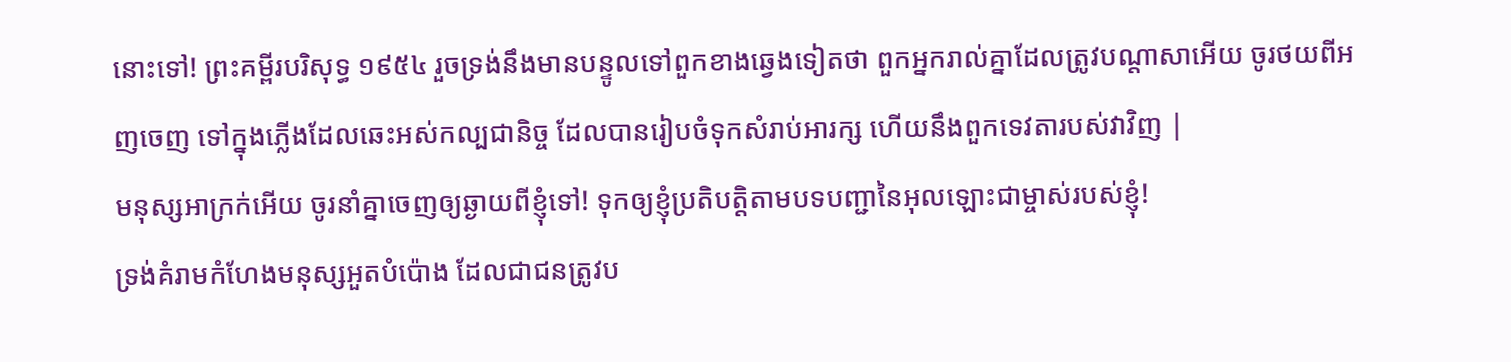នោះទៅ! ព្រះគម្ពីរបរិសុទ្ធ ១៩៥៤ រួចទ្រង់នឹងមានបន្ទូលទៅពួកខាងឆ្វេងទៀតថា ពួកអ្នករាល់គ្នាដែលត្រូវបណ្តាសាអើយ ចូរថយពីអញចេញ ទៅក្នុងភ្លើងដែលឆេះអស់កល្បជានិច្ច ដែលបានរៀបចំទុកសំរាប់អារក្ស ហើយនឹងពួកទេវតារបស់វាវិញ |
មនុស្សអាក្រក់អើយ ចូរនាំគ្នាចេញឲ្យឆ្ងាយពីខ្ញុំទៅ! ទុកឲ្យខ្ញុំប្រតិបត្តិតាមបទបញ្ជានៃអុលឡោះជាម្ចាស់របស់ខ្ញុំ!
ទ្រង់គំរាមកំហែងមនុស្សអួតបំប៉ោង ដែលជាជនត្រូវប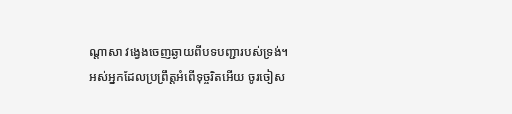ណ្ដាសា វង្វេងចេញឆ្ងាយពីបទបញ្ជារបស់ទ្រង់។
អស់អ្នកដែលប្រព្រឹត្តអំពើទុច្ចរិតអើយ ចូរចៀស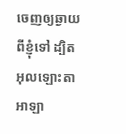ចេញឲ្យឆ្ងាយពីខ្ញុំទៅ ដ្បិតអុលឡោះតាអាឡា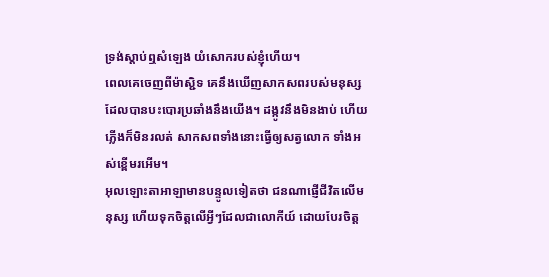ទ្រង់ស្តាប់ឮសំឡេង យំសោករបស់ខ្ញុំហើយ។
ពេលគេចេញពីម៉ាស្ជិទ គេនឹងឃើញសាកសពរបស់មនុស្ស ដែលបានបះបោរប្រឆាំងនឹងយើង។ ដង្កូវនឹងមិនងាប់ ហើយភ្លើងក៏មិនរលត់ សាកសពទាំងនោះធ្វើឲ្យសត្វលោក ទាំងអស់ខ្ពើមរអើម។
អុលឡោះតាអាឡាមានបន្ទូលទៀតថា ជនណាផ្ញើជីវិតលើមនុស្ស ហើយទុកចិត្តលើអ្វីៗដែលជាលោកីយ៍ ដោយបែរចិត្ត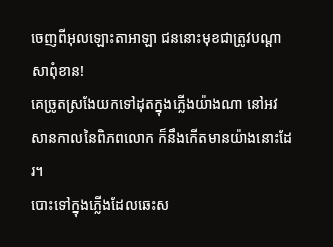ចេញពីអុលឡោះតាអាឡា ជននោះមុខជាត្រូវបណ្ដាសាពុំខាន!
គេច្រូតស្រងែយកទៅដុតក្នុងភ្លើងយ៉ាងណា នៅអវសានកាលនៃពិភពលោក ក៏នឹងកើតមានយ៉ាងនោះដែរ។
បោះទៅក្នុងភ្លើងដែលឆេះស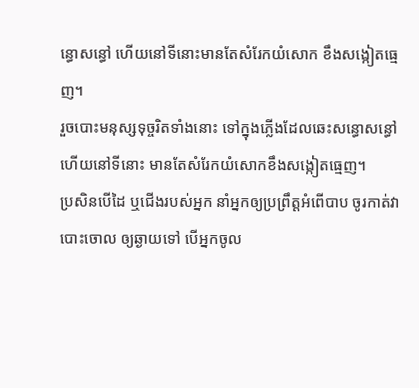ន្ធោសន្ធៅ ហើយនៅទីនោះមានតែសំរែកយំសោក ខឹងសង្កៀតធ្មេញ។
រួចបោះមនុស្សទុច្ចរិតទាំងនោះ ទៅក្នុងភ្លើងដែលឆេះសន្ធោសន្ធៅ ហើយនៅទីនោះ មានតែសំរែកយំសោកខឹងសង្កៀតធ្មេញ។
ប្រសិនបើដៃ ឬជើងរបស់អ្នក នាំអ្នកឲ្យប្រព្រឹត្ដអំពើបាប ចូរកាត់វាបោះចោល ឲ្យឆ្ងាយទៅ បើអ្នកចូល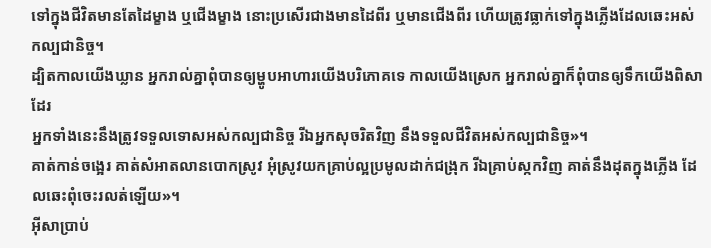ទៅក្នុងជីវិតមានតែដៃម្ខាង ឬជើងម្ខាង នោះប្រសើរជាងមានដៃពីរ ឬមានជើងពីរ ហើយត្រូវធ្លាក់ទៅក្នុងភ្លើងដែលឆេះអស់កល្បជានិច្ច។
ដ្បិតកាលយើងឃ្លាន អ្នករាល់គ្នាពុំបានឲ្យម្ហូបអាហារយើងបរិភោគទេ កាលយើងស្រេក អ្នករាល់គ្នាក៏ពុំបានឲ្យទឹកយើងពិសាដែរ
អ្នកទាំងនេះនឹងត្រូវទទួលទោសអស់កល្បជានិច្ច រីឯអ្នកសុចរិតវិញ នឹងទទួលជីវិតអស់កល្បជានិច្ច»។
គាត់កាន់ចង្អេរ គាត់សំអាតលានបោកស្រូវ អុំស្រូវយកគ្រាប់ល្អប្រមូលដាក់ជង្រុក រីឯគ្រាប់ស្កកវិញ គាត់នឹងដុតក្នុងភ្លើង ដែលឆេះពុំចេះរលត់ឡើយ»។
អ៊ីសាប្រាប់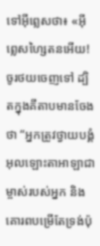ទៅអ៊ីព្លេសថា៖ «អ៊ីព្លេសហ្សៃតនអើយ! ចូរថយចេញទៅ ដ្បិតក្នុងគីតាបមានចែងថា “អ្នកត្រូវថ្វាយបង្គំអុលឡោះតាអាឡាជាម្ចាស់របស់អ្នក និងគោរពបម្រើតែទ្រង់ប៉ុ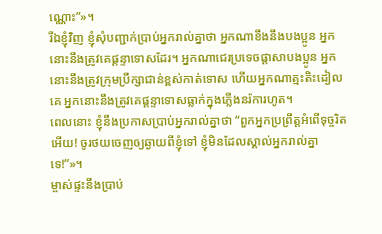ណ្ណោះ”»។
រីឯខ្ញុំវិញ ខ្ញុំសុំបញ្ជាក់ប្រាប់អ្នករាល់គ្នាថា អ្នកណាខឹងនឹងបងប្អូន អ្នកនោះនឹងត្រូវគេផ្ដន្ទាទោសដែរ។ អ្នកណាជេរប្រទេចផ្ដាសាបងប្អូន អ្នកនោះនឹងត្រូវក្រុមប្រឹក្សាជាន់ខ្ពស់កាត់ទោស ហើយអ្នកណាត្មះតិះដៀលគេ អ្នកនោះនឹងត្រូវគេផ្ដន្ទាទោសធ្លាក់ក្នុងភ្លើងនរ៉ការហូត។
ពេលនោះ ខ្ញុំនឹងប្រកាសប្រាប់អ្នករាល់គ្នាថា “ពួកអ្នកប្រព្រឹត្ដអំពើទុច្ចរិតអើយ! ចូរថយចេញឲ្យឆ្ងាយពីខ្ញុំទៅ ខ្ញុំមិនដែលស្គាល់អ្នករាល់គ្នាទេ!”»។
ម្ចាស់ផ្ទះនឹងប្រាប់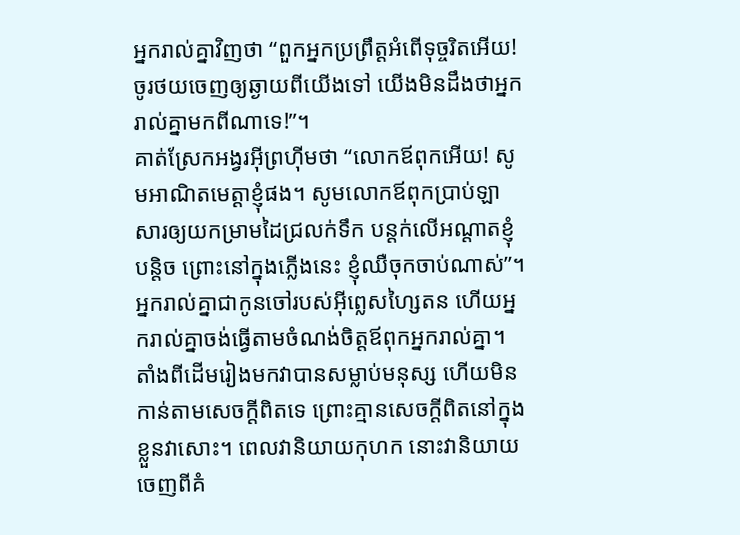អ្នករាល់គ្នាវិញថា “ពួកអ្នកប្រព្រឹត្ដអំពើទុច្ចរិតអើយ! ចូរថយចេញឲ្យឆ្ងាយពីយើងទៅ យើងមិនដឹងថាអ្នករាល់គ្នាមកពីណាទេ!”។
គាត់ស្រែកអង្វរអ៊ីព្រហ៊ីមថា “លោកឪពុកអើយ! សូមអាណិតមេត្ដាខ្ញុំផង។ សូមលោកឪពុកប្រាប់ឡាសារឲ្យយកម្រាមដៃជ្រលក់ទឹក បន្ដក់លើអណ្ដាតខ្ញុំបន្ដិច ព្រោះនៅក្នុងភ្លើងនេះ ខ្ញុំឈឺចុកចាប់ណាស់”។
អ្នករាល់គ្នាជាកូនចៅរបស់អ៊ីព្លេសហ្សៃតន ហើយអ្នករាល់គ្នាចង់ធ្វើតាមចំណង់ចិត្ដឪពុកអ្នករាល់គ្នា។ តាំងពីដើមរៀងមកវាបានសម្លាប់មនុស្ស ហើយមិនកាន់តាមសេចក្ដីពិតទេ ព្រោះគ្មានសេចក្ដីពិតនៅក្នុងខ្លួនវាសោះ។ ពេលវានិយាយកុហក នោះវានិយាយចេញពីគំ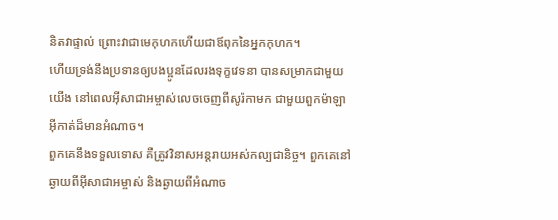និតវាផ្ទាល់ ព្រោះវាជាមេកុហកហើយជាឪពុកនៃអ្នកកុហក។
ហើយទ្រង់នឹងប្រទានឲ្យបងប្អូនដែលរងទុក្ខវេទនា បានសម្រាកជាមួយយើង នៅពេលអ៊ីសាជាអម្ចាស់លេចចេញពីសូរ៉កាមក ជាមួយពួកម៉ាឡាអ៊ីកាត់ដ៏មានអំណាច។
ពួកគេនឹងទទួលទោស គឺត្រូវវិនាសអន្ដរាយអស់កល្បជានិច្ច។ ពួកគេនៅឆ្ងាយពីអ៊ីសាជាអម្ចាស់ និងឆ្ងាយពីអំណាច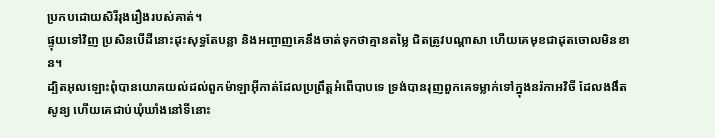ប្រកបដោយសិរីរុងរឿងរបស់គាត់។
ផ្ទុយទៅវិញ ប្រសិនបើដីនោះដុះសុទ្ធតែបន្លា និងអញ្ចាញគេនឹងចាត់ទុកថាគ្មានតម្លៃ ជិតត្រូវបណ្ដាសា ហើយគេមុខជាដុតចោលមិនខាន។
ដ្បិតអុលឡោះពុំបានយោគយល់ដល់ពួកម៉ាឡាអ៊ីកាត់ដែលប្រព្រឹត្ដអំពើបាបទេ ទ្រង់បានរុញពួកគេទម្លាក់ទៅក្នុងនរ៉កាអវិចី ដែលងងឹតសូន្យ ហើយគេជាប់ឃុំឃាំងនៅទីនោះ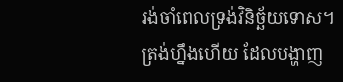រង់ចាំពេលទ្រង់វិនិច្ឆ័យទោស។
ត្រង់ហ្នឹងហើយ ដែលបង្ហាញ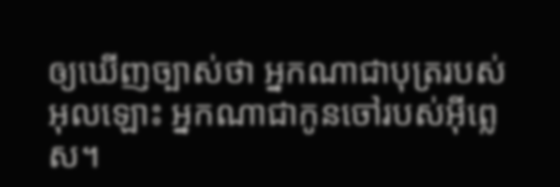ឲ្យឃើញច្បាស់ថា អ្នកណាជាបុត្ររបស់អុលឡោះ អ្នកណាជាកូនចៅរបស់អ៊ីព្លេស។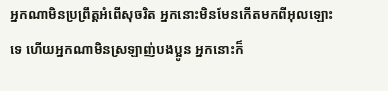អ្នកណាមិនប្រព្រឹត្ដអំពើសុចរិត អ្នកនោះមិនមែនកើតមកពីអុលឡោះទេ ហើយអ្នកណាមិនស្រឡាញ់បងប្អូន អ្នកនោះក៏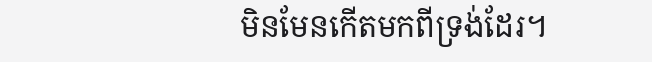មិនមែនកើតមកពីទ្រង់ដែរ។